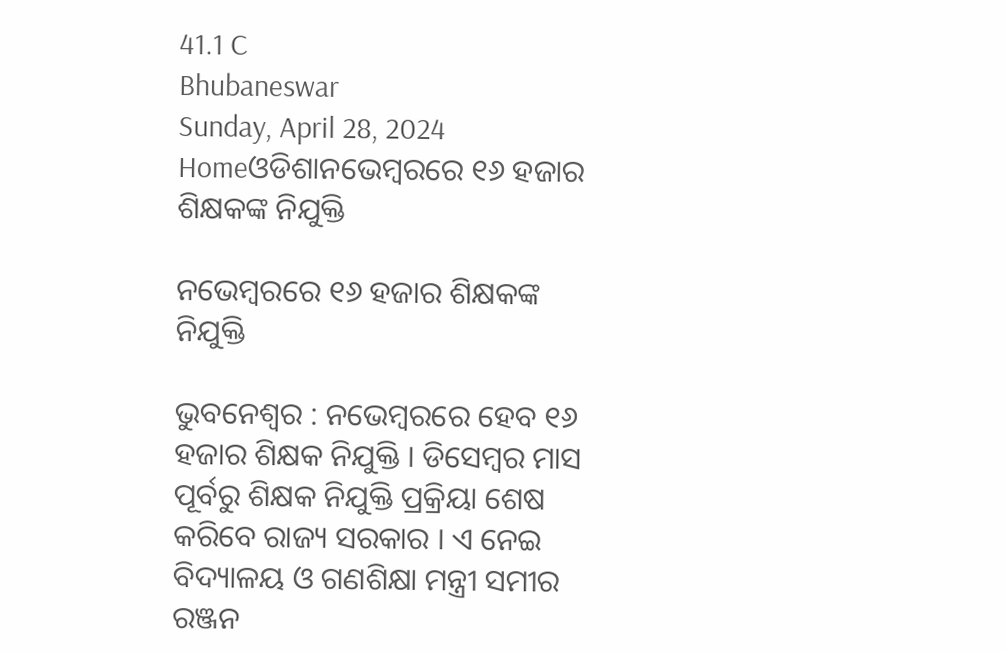41.1 C
Bhubaneswar
Sunday, April 28, 2024
Homeଓଡିଶାନଭେମ୍ବରରେ ୧୬ ହଜାର ଶିକ୍ଷକଙ୍କ ନିଯୁକ୍ତି

ନଭେମ୍ବରରେ ୧୬ ହଜାର ଶିକ୍ଷକଙ୍କ ନିଯୁକ୍ତି

ଭୁବନେଶ୍ୱର : ନଭେମ୍ବରରେ ହେବ ୧୬ ହଜାର ଶିକ୍ଷକ ନିଯୁକ୍ତି । ଡିସେମ୍ବର ମାସ ପୂର୍ବରୁ ଶିକ୍ଷକ ନିଯୁକ୍ତି ପ୍ରକ୍ରିୟା ଶେଷ କରିବେ ରାଜ୍ୟ ସରକାର । ଏ ନେଇ ବିଦ୍ୟାଳୟ ଓ ଗଣଶିକ୍ଷା ମନ୍ତ୍ରୀ ସମୀର ରଞ୍ଜନ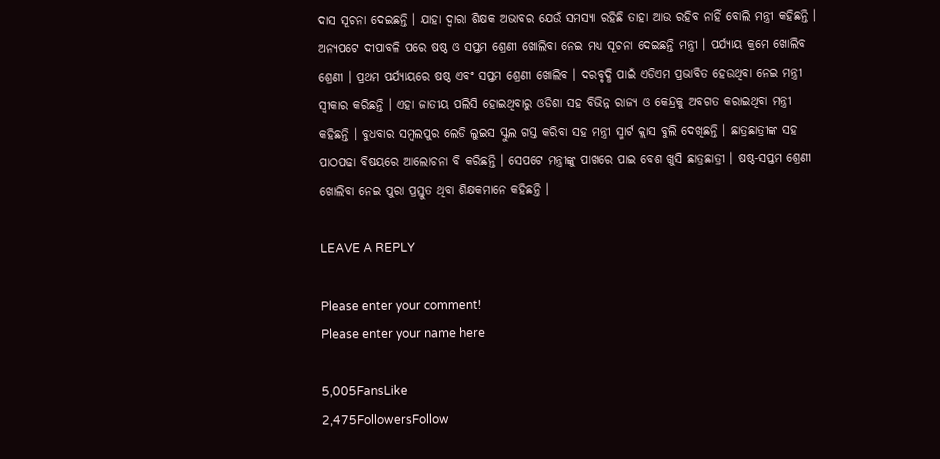ଦାସ ସୂଚନା ଦେଇଛନ୍ତି । ଯାହା ଦ୍ୱାରା ଶିକ୍ଷକ ଅଭାବର ଯେଉଁ ସମସ୍ୟା ରହିଛି ତାହା ଆଉ ରହିବ ନାହିଁ ବୋଲି ମନ୍ତ୍ରୀ କହିଛନ୍ତି । ଅନ୍ୟପଟେ ଦୀପାବଳି ପରେ ଷଷ୍ଠ ଓ ସପ୍ତମ ଶ୍ରେଣୀ ଖୋଲିବା ନେଇ ମଧ୍ୟ ସୂଚନା ଦେଇଛନ୍ତି ମନ୍ତ୍ରୀ । ପର୍ଯ୍ୟାୟ କ୍ରମେ ଖୋଲିବ ଶ୍ରେଣୀ । ପ୍ରଥମ ପର୍ଯ୍ୟାୟରେ ଷଷ୍ଠ ଏବଂ ସପ୍ତମ ଶ୍ରେଣୀ ଖୋଲିବ । ଦରବୃଦ୍ଧି ପାଇଁ ଏଡିଏମ ପ୍ରଭାବିତ ହେଉଥିବା ନେଇ ମନ୍ତ୍ରୀ ସ୍ବୀକାର କରିଛନ୍ତି । ଏହା ଜାତୀୟ ପଲିସି ହୋଇଥିବାରୁ ଓଡିଶା ସହ ବିଭିନ୍ନ ରାଜ୍ୟ ଓ କେନ୍ଦ୍ରକୁ ଅବଗତ କରାଇଥିବା ମନ୍ତ୍ରୀ କହିଛନ୍ତି । ବୁଧବାର ସମ୍ବଲପୁର ଲେଡି ଲୁଇସ ସ୍କୁଲ ଗସ୍ତ କରିବା ସହ ମନ୍ତ୍ରୀ ସ୍ମାର୍ଟ କ୍ଲାସ ବୁଲି ଦେଖିଛନ୍ତି । ଛାତ୍ରଛାତ୍ରୀଙ୍କ ସହ ପାଠପଢା ବିଷୟରେ ଆଲୋଚନା ବି କରିଛନ୍ତି । ସେପଟେ ମନ୍ତ୍ରୀଙ୍କୁ ପାଖରେ ପାଇ ବେଶ ଖୁସି ଛାତ୍ରଛାତ୍ରୀ । ଷଷ୍ଠ-ସପ୍ତମ ଶ୍ରେଣୀ ଖୋଲିବା ନେଇ ପୁରା ପ୍ରସ୍ତୁତ ଥିବା ଶିକ୍ଷକମାନେ କହିଛନ୍ତି ।

LEAVE A REPLY

Please enter your comment!
Please enter your name here

5,005FansLike
2,475FollowersFollow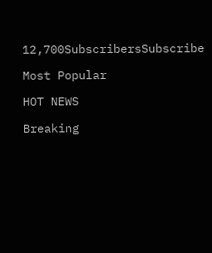12,700SubscribersSubscribe

Most Popular

HOT NEWS

Breaking